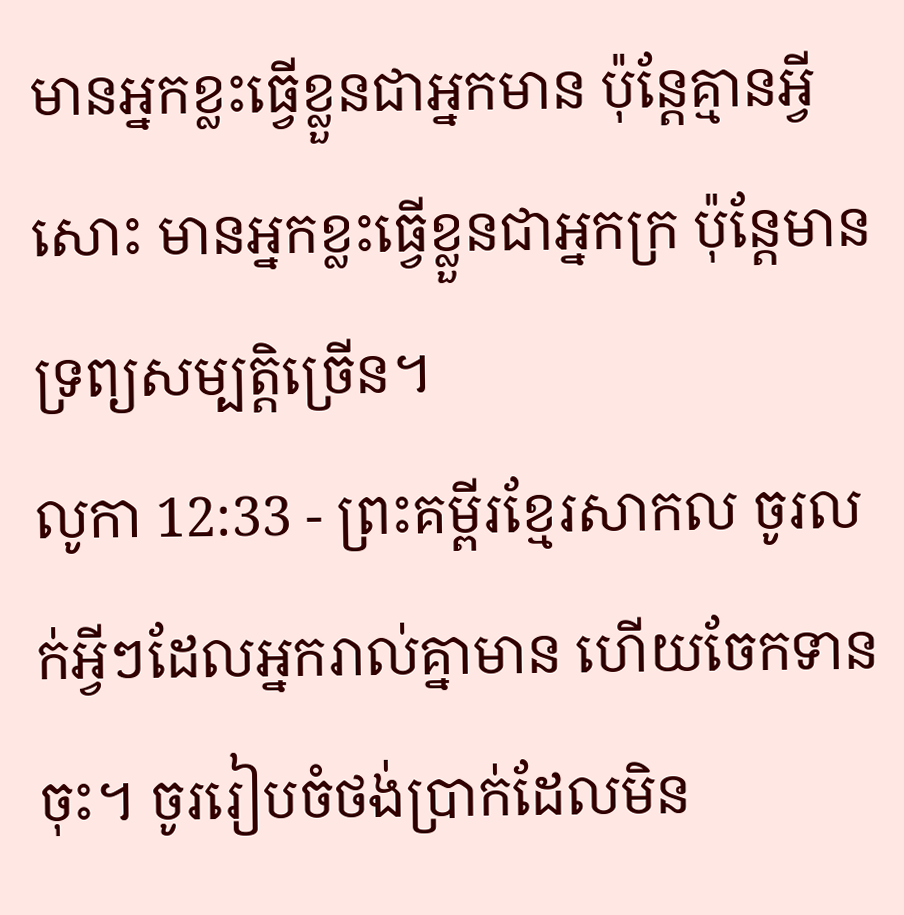មានអ្នកខ្លះធ្វើខ្លួនជាអ្នកមាន ប៉ុន្តែគ្មានអ្វីសោះ មានអ្នកខ្លះធ្វើខ្លួនជាអ្នកក្រ ប៉ុន្តែមានទ្រព្យសម្បត្តិច្រើន។
លូកា 12:33 - ព្រះគម្ពីរខ្មែរសាកល ចូរលក់អ្វីៗដែលអ្នករាល់គ្នាមាន ហើយចែកទានចុះ។ ចូររៀបចំថង់ប្រាក់ដែលមិន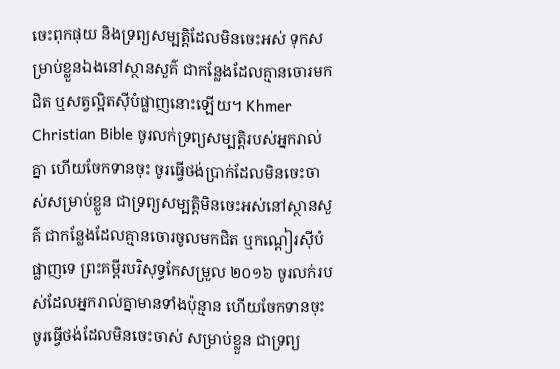ចេះពុកផុយ និងទ្រព្យសម្បត្តិដែលមិនចេះអស់ ទុកសម្រាប់ខ្លួនឯងនៅស្ថានសួគ៌ ជាកន្លែងដែលគ្មានចោរមកជិត ឬសត្វល្អិតស៊ីបំផ្លាញនោះឡើយ។ Khmer Christian Bible ចូរលក់ទ្រព្យសម្បត្ដិរបស់អ្នករាល់គ្នា ហើយចែកទានចុះ ចូរធ្វើថង់ប្រាក់ដែលមិនចេះចាស់សម្រាប់ខ្លួន ជាទ្រព្យសម្បត្ដិមិនចេះអស់នៅស្ថានសួគ៌ ជាកន្លែងដែលគ្មានចោរចូលមកជិត ឬកណ្ដៀរស៊ីបំផ្លាញទេ ព្រះគម្ពីរបរិសុទ្ធកែសម្រួល ២០១៦ ចូរលក់របស់ដែលអ្នករាល់គ្នាមានទាំងប៉ុន្មាន ហើយចែកទានចុះ ចូរធ្វើថង់ដែលមិនចេះចាស់ សម្រាប់ខ្លួន ជាទ្រព្យ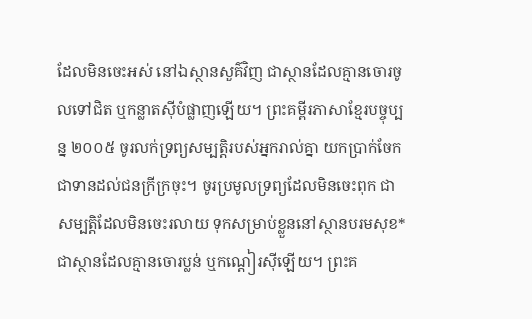ដែលមិនចេះអស់ នៅឯស្ថានសួគ៌វិញ ជាស្ថានដែលគ្មានចោរចូលទៅជិត ឬកន្លាតស៊ីបំផ្លាញឡើយ។ ព្រះគម្ពីរភាសាខ្មែរបច្ចុប្បន្ន ២០០៥ ចូរលក់ទ្រព្យសម្បត្តិរបស់អ្នករាល់គ្នា យកប្រាក់ចែកជាទានដល់ជនក្រីក្រចុះ។ ចូរប្រមូលទ្រព្យដែលមិនចេះពុក ជាសម្បត្តិដែលមិនចេះរលាយ ទុកសម្រាប់ខ្លួននៅស្ថានបរមសុខ* ជាស្ថានដែលគ្មានចោរប្លន់ ឬកណ្ដៀរស៊ីឡើយ។ ព្រះគ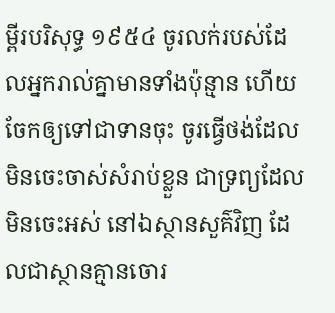ម្ពីរបរិសុទ្ធ ១៩៥៤ ចូរលក់របស់ដែលអ្នករាល់គ្នាមានទាំងប៉ុន្មាន ហើយចែកឲ្យទៅជាទានចុះ ចូរធ្វើថង់ដែលមិនចេះចាស់សំរាប់ខ្លួន ជាទ្រព្យដែលមិនចេះអស់ នៅឯស្ថានសួគ៌វិញ ដែលជាស្ថានគ្មានចោរ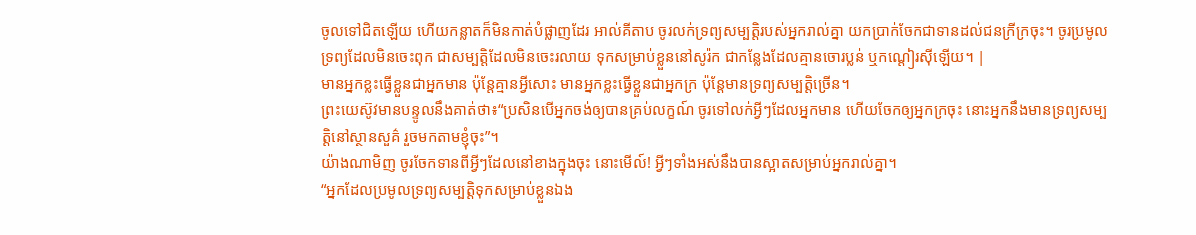ចូលទៅជិតឡើយ ហើយកន្លាតក៏មិនកាត់បំផ្លាញដែរ អាល់គីតាប ចូរលក់ទ្រព្យសម្បត្តិរបស់អ្នករាល់គ្នា យកប្រាក់ចែកជាទានដល់ជនក្រីក្រចុះ។ ចូរប្រមូលទ្រព្យដែលមិនចេះពុក ជាសម្បត្តិដែលមិនចេះរលាយ ទុកសម្រាប់ខ្លួននៅសូរ៉ក ជាកន្លែងដែលគ្មានចោរប្លន់ ឬកណ្ដៀរស៊ីឡើយ។ |
មានអ្នកខ្លះធ្វើខ្លួនជាអ្នកមាន ប៉ុន្តែគ្មានអ្វីសោះ មានអ្នកខ្លះធ្វើខ្លួនជាអ្នកក្រ ប៉ុន្តែមានទ្រព្យសម្បត្តិច្រើន។
ព្រះយេស៊ូវមានបន្ទូលនឹងគាត់ថា៖“ប្រសិនបើអ្នកចង់ឲ្យបានគ្រប់លក្ខណ៍ ចូរទៅលក់អ្វីៗដែលអ្នកមាន ហើយចែកឲ្យអ្នកក្រចុះ នោះអ្នកនឹងមានទ្រព្យសម្បត្តិនៅស្ថានសួគ៌ រួចមកតាមខ្ញុំចុះ”។
យ៉ាងណាមិញ ចូរចែកទានពីអ្វីៗដែលនៅខាងក្នុងចុះ នោះមើល៍! អ្វីៗទាំងអស់នឹងបានស្អាតសម្រាប់អ្នករាល់គ្នា។
“អ្នកដែលប្រមូលទ្រព្យសម្បត្តិទុកសម្រាប់ខ្លួនឯង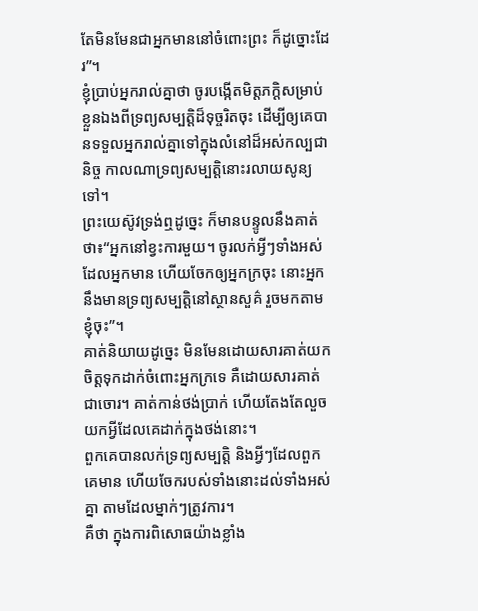តែមិនមែនជាអ្នកមាននៅចំពោះព្រះ ក៏ដូច្នោះដែរ”។
ខ្ញុំប្រាប់អ្នករាល់គ្នាថា ចូរបង្កើតមិត្តភក្ដិសម្រាប់ខ្លួនឯងពីទ្រព្យសម្បត្តិដ៏ទុច្ចរិតចុះ ដើម្បីឲ្យគេបានទទួលអ្នករាល់គ្នាទៅក្នុងលំនៅដ៏អស់កល្បជានិច្ច កាលណាទ្រព្យសម្បត្តិនោះរលាយសូន្យទៅ។
ព្រះយេស៊ូវទ្រង់ឮដូច្នេះ ក៏មានបន្ទូលនឹងគាត់ថា៖“អ្នកនៅខ្វះការមួយ។ ចូរលក់អ្វីៗទាំងអស់ដែលអ្នកមាន ហើយចែកឲ្យអ្នកក្រចុះ នោះអ្នកនឹងមានទ្រព្យសម្បត្តិនៅស្ថានសួគ៌ រួចមកតាមខ្ញុំចុះ”។
គាត់និយាយដូច្នេះ មិនមែនដោយសារគាត់យកចិត្តទុកដាក់ចំពោះអ្នកក្រទេ គឺដោយសារគាត់ជាចោរ។ គាត់កាន់ថង់ប្រាក់ ហើយតែងតែលួចយកអ្វីដែលគេដាក់ក្នុងថង់នោះ។
ពួកគេបានលក់ទ្រព្យសម្បត្តិ និងអ្វីៗដែលពួកគេមាន ហើយចែករបស់ទាំងនោះដល់ទាំងអស់គ្នា តាមដែលម្នាក់ៗត្រូវការ។
គឺថា ក្នុងការពិសោធយ៉ាងខ្លាំង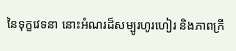នៃទុក្ខវេទនា នោះអំណរដ៏សម្បូរហូរហៀរ និងភាពក្រី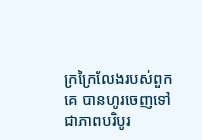ក្រក្រៃលែងរបស់ពួកគេ បានហូរចេញទៅជាភាពបរិបូរ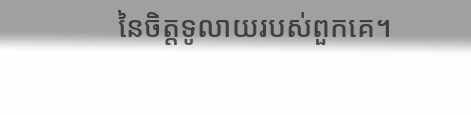នៃចិត្តទូលាយរបស់ពួកគេ។